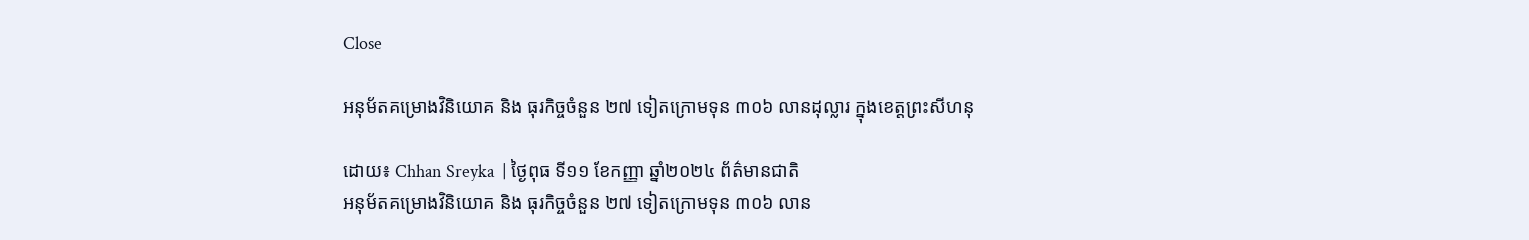Close

អនុម័តគម្រោងវិនិយោគ និង ធុរកិច្ចចំនួន ២៧ ទៀតក្រោមទុន ៣០៦ លានដុល្លារ ក្នុងខេត្តព្រះសីហនុ

ដោយ៖ Chhan Sreyka  | ថ្ងៃពុធ ទី១១ ខែកញ្ញា ឆ្នាំ២០២៤ ព័ត៌មានជាតិ
អនុម័តគម្រោងវិនិយោគ និង ធុរកិច្ចចំនួន ២៧ ទៀតក្រោមទុន ៣០៦ លាន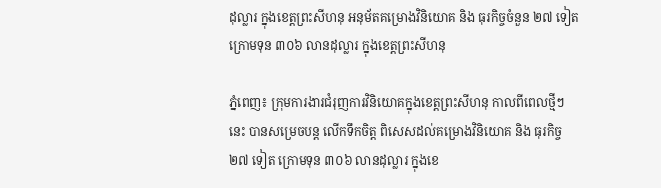ដុល្លារ ក្នុងខេត្តព្រះសីហនុ អនុម័តគម្រោងវិនិយោគ និង ធុរកិច្ចចំនួន ២៧ ទៀតក្រោមទុន ៣០៦ លានដុល្លារ ក្នុងខេត្តព្រះសីហនុ

ភ្នំពេញ៖ ក្រុមការងារជំរុញការវិនិយោគក្នុងខេត្តព្រះសីហនុ កាលពីពេលថ្មីៗនេះ បានសម្រេចបន្ត លើកទឹកចិត្ត ពិសេសដល់គម្រោងវិនិយោគ និង ធុរកិច្ច ២៧ ទៀត ក្រោមទុន ៣០៦ លានដុល្លារ ក្នុងខេ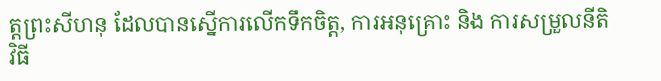ត្តព្រះសីហនុ ដែលបានស្នើការលើកទឹកចិត្ត, ការអនុគ្រោះ និង ការសម្រួលនីតិវិធី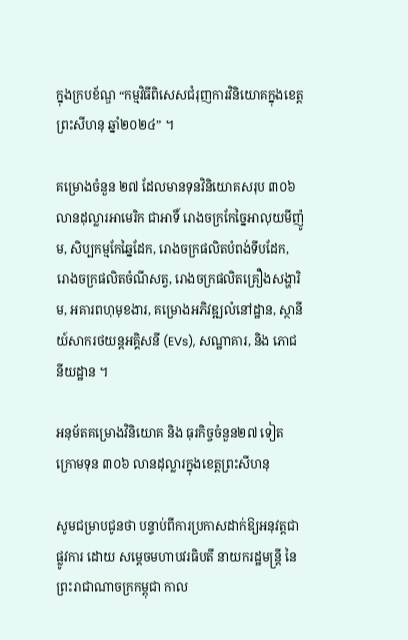ក្នុងក្របខ័ណ្ឌ “កម្មវិធីពិសេសជំរុញការវិនិយោគក្នុងខេត្តព្រះសីហនុ ឆ្នាំ២០២៤” ។

គម្រោងចំនួន ២៧ ដែលមានទុនវិនិយោគសរុប ៣០៦ លានដុល្លារអាមេរិក ជាអាទិ៍ រោងចក្រកែច្នៃអាលុយមីញ៉ូម, សិប្បកម្មកែឆ្នៃដែក, រោងចក្រផលិតបំពង់ទីបដែក, រោងចក្រផលិតចំណីសត្វ, រោងចក្រផលិតគ្រឿងសង្ហារិម, អគារពហុមុខងារ, គម្រោងអភិវឌ្ឍលំនៅដ្ឋាន, ស្ថានីយ៍សាករថយន្តអគ្គិសនី (EVs), សណ្ឋាគារ, និង ភោជនីយដ្ឋាន ។

អនុម័តគម្រោងវិនិយោគ និង ធុរកិច្ចចំនួន២៧ ទៀត ក្រោមទុន ៣០៦ លានដុល្លារក្នុងខេត្តព្រះសីហនុ

សូមជម្រាបជូនថា បន្ទាប់ពីការប្រកាសដាក់ឱ្យអនុវត្តជាផ្លូវការ ដោយ សម្តេចមហាបវរធិបតី នាយករដ្ឋមន្ត្រី នៃព្រះរាជាណាចក្រកម្ពុជា កាល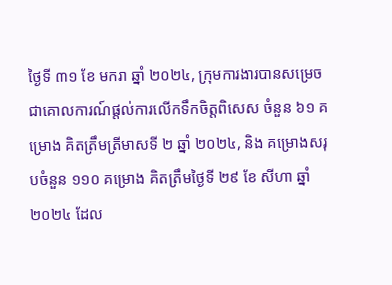ថ្ងៃទី ៣១ ខែ មករា ឆ្នាំ ២០២៤, ក្រុមការងារបានសម្រេចជាគោលការណ៍ផ្តល់ការលើកទឹកចិត្តពិសេស ចំនួន ៦១ គម្រោង គិតត្រឹមត្រីមាសទី ២ ឆ្នាំ ២០២៤, និង គម្រោងសរុបចំនួន ១១០ គម្រោង គិតត្រឹមថ្ងៃទី ២៩ ខែ សីហា ឆ្នាំ ២០២៤ ដែល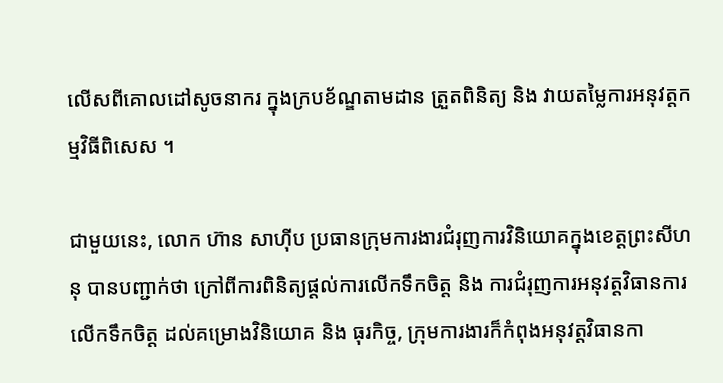លើសពីគោលដៅសូចនាករ ក្នុងក្របខ័ណ្ឌតាមដាន ត្រួតពិនិត្យ និង វាយតម្លៃការអនុវត្តកម្មវិធីពិសេស ។

ជាមួយនេះ, លោក ហ៊ាន សាហ៊ីប ប្រធានក្រុមការងារជំរុញការវិនិយោគក្នុងខេត្តព្រះសីហនុ បានបញ្ជាក់ថា ក្រៅពីការពិនិត្យផ្តល់ការលើកទឹកចិត្ត និង ការជំរុញការអនុវត្តវិធានការលើកទឹកចិត្ត ដល់គម្រោងវិនិយោគ និង ធុរកិច្ច, ក្រុមការងារក៏កំពុងអនុវត្តវិធានកា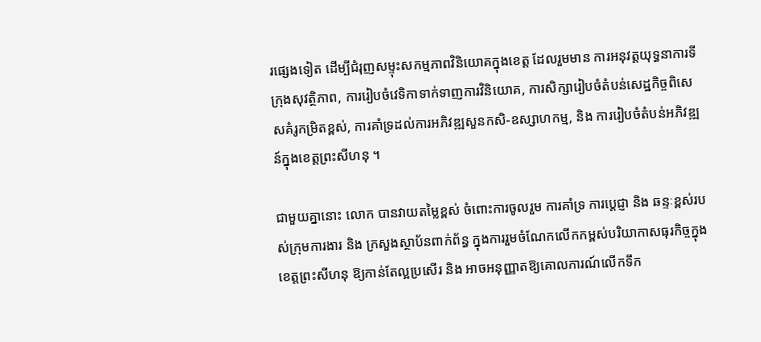រផ្សេងទៀត ដើម្បីជំរុញសម្ទុះសកម្មភាពវិនិយោគក្នុងខេត្ត ដែលរួមមាន ការអនុវត្តយុទ្ធនាការទីក្រុងសុវត្ថិភាព, ការរៀបចំវេទិកាទាក់ទាញការវិនិយោគ, ការសិក្សារៀបចំតំបន់សេដ្ឋកិច្ចពិសេសគំរូកម្រិតខ្ពស់, ការគាំទ្រដល់ការអភិវឌ្ឍសួនកសិ-ឧស្សាហកម្ម, និង ការរៀបចំតំបន់អភិវឌ្ឍន៍ក្នុងខេត្តព្រះសីហនុ ។

ជាមួយគ្នានោះ លោក បានវាយតម្លៃខ្ពស់ ចំពោះការចូលរួម ការគាំទ្រ ការប្តេជ្ញា និង ឆន្ទៈខ្ពស់របស់ក្រុមការងារ និង ក្រសួងស្ថាប័នពាក់ព័ន្ធ ក្នុងការរួមចំណែកលើកកម្ពស់បរិយាកាសធុរកិច្ចក្នុងខេត្តព្រះសីហនុ ឱ្យកាន់តែល្អប្រសើរ និង អាចអនុញ្ញាតឱ្យគោលការណ៍លើកទឹក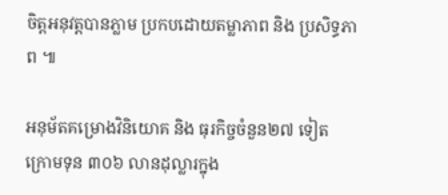ចិត្តអនុវត្តបានភ្លាម ប្រកបដោយតម្លាភាព និង ប្រសិទ្ធភាព ៕

អនុម័តគម្រោងវិនិយោគ និង ធុរកិច្ចចំនួន២៧ ទៀត ក្រោមទុន ៣០៦ លានដុល្លារក្នុង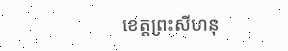ខេត្តព្រះសីហនុ